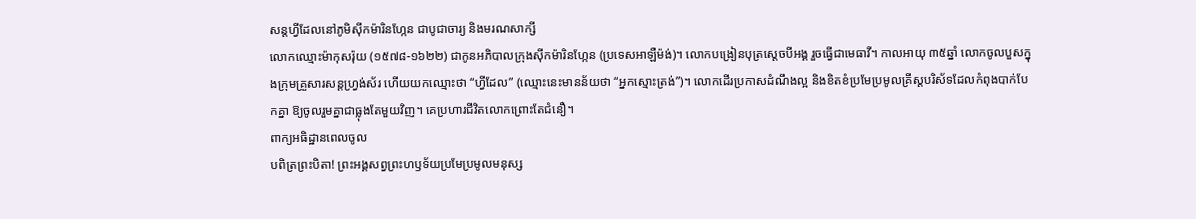សន្តហ្វីដែលនៅភូមិស៊ីកម៉ារិនហ្កែន ជាបូជាចារ្យ និងមរណសាក្សី
លោកឈ្មោះម៉ាកុសរ៉ុយ (១៥៧៨-១៦២២) ជាកូនអភិបាលក្រុងស៊ីកម៉ារិនហ្កែន (ប្រទេសអាឡឺម៉ង់)។ លោកបង្រៀនបុត្រស្តេចបីអង្គ រួចធ្វើជាមេធាវី។ កាលអាយុ ៣៥ឆ្នាំ លោកចូលបួសក្នុងក្រុមគ្រួសារសន្តហ្វ្រង់ស័រ ហើយយកឈ្មោះថា “ហ្វីដែល” (ឈ្មោះនេះមានន័យថា “អ្នកស្មោះត្រង់”)។ លោកដើរប្រកាសដំណឹងល្អ និងខិតខំប្រមែប្រមូលគ្រីស្តបរិស័ទដែលកំពុងបាក់បែកគ្នា ឱ្យចូលរួមគ្នាជាធ្លុងតែមួយវិញ។ គេប្រហារជីវិតលោកព្រោះតែជំនឿ។
ពាក្យអធិដ្ឋានពេលចូល
បពិត្រព្រះបិតា! ព្រះអង្គសព្វព្រះហឫទ័យប្រមែប្រមូលមនុស្ស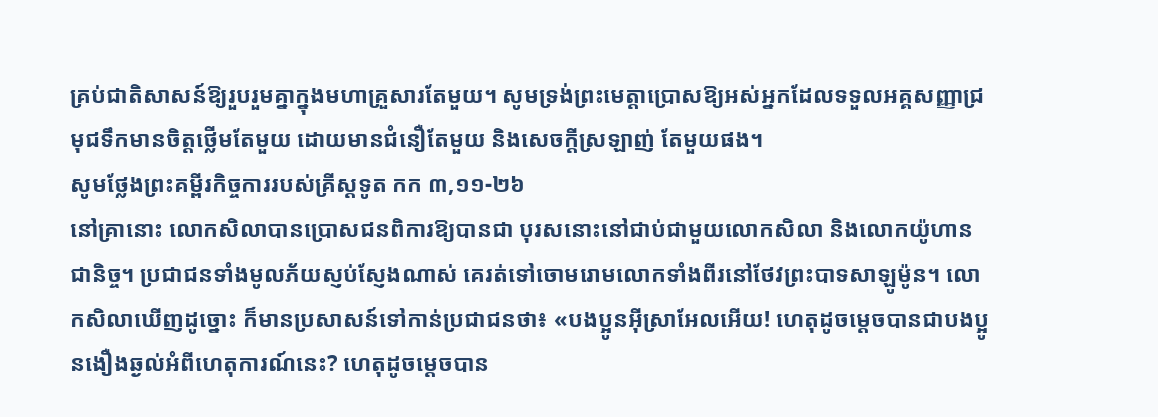គ្រប់ជាតិសាសន៍ឱ្យរួបរួមគ្នាក្នុងមហាគ្រួសារតែមួយ។ សូមទ្រង់ព្រះមេត្តាប្រោសឱ្យអស់អ្នកដែលទទួលអគ្គសញ្ញាជ្រមុជទឹកមានចិត្តថ្លើមតែមួយ ដោយមានជំនឿតែមួយ និងសេចក្តីស្រឡាញ់ តែមួយផង។
សូមថ្លែងព្រះគម្ពីរកិច្ចការរបស់គ្រីស្តទូត កក ៣,១១-២៦
នៅគ្រានោះ លោកសិលាបានប្រោសជនពិការឱ្យបានជា បុរសនោះនៅជាប់ជាមួយលោកសិលា និងលោកយ៉ូហានជានិច្ច។ ប្រជាជនទាំងមូលភ័យស្ញប់ស្ញែងណាស់ គេរត់ទៅចោមរោមលោកទាំងពីរនៅថែវព្រះបាទសាឡូម៉ូន។ លោកសិលាឃើញដូច្នោះ ក៏មានប្រសាសន៍ទៅកាន់ប្រជាជនថា៖ «បងប្អូនអុីស្រាអែលអើយ! ហេតុដូចម្តេចបានជាបងប្អូនងឿងឆ្ងល់អំពីហេតុការណ៍នេះ? ហេតុដូចម្តេចបាន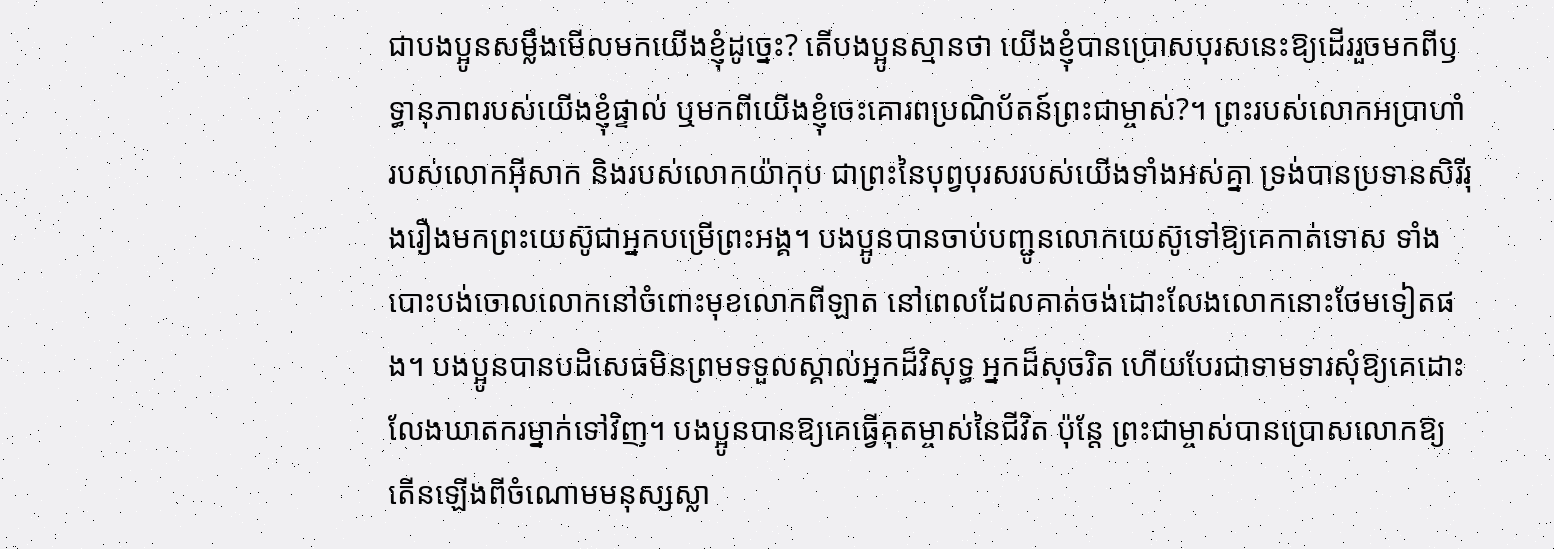ជាបងប្អូនសម្លឹងមើលមកយើងខ្ញុំដូច្នេះ? តើបងប្អូនស្មានថា យើងខ្ញុំបានប្រោសបុរសនេះឱ្យដើររួចមកពីឫទ្ធានុភាពរបស់យើងខ្ញុំផ្ទាល់ ឬមកពីយើងខ្ញុំចេះគោរពប្រណិប័តន៍ព្រះជាម្ចាស់?។ ព្រះរបស់លោកអប្រាហាំ របស់លោកអុីសាក និងរបស់លោកយ៉ាកុប ជាព្រះនៃបុព្វបុរសរបស់យើងទាំងអស់គ្នា ទ្រង់បានប្រទានសិរីរុងរឿងមកព្រះយេស៊ូជាអ្នកបម្រើព្រះអង្គ។ បងប្អូនបានចាប់បញ្ជូនលោកយេស៊ូទៅឱ្យគេកាត់ទោស ទាំងបោះបង់ចោលលោកនៅចំពោះមុខលោកពីឡាត នៅពេលដែលគាត់ចង់ដោះលែងលោកនោះថែមទៀតផង។ បងប្អូនបានបដិសេធមិនព្រមទទួលស្គាល់អ្នកដ៏វិសុទ្ធ អ្នកដ៏សុចរិត ហើយបែរជាទាមទារសុំឱ្យគេដោះលែងឃាតករម្នាក់ទៅវិញ។ បងប្អូនបានឱ្យគេធ្វើគុតម្ចាស់នៃជីវិត ប៉ុន្តែ ព្រះជាម្ចាស់បានប្រោសលោកឱ្យតើនឡើងពីចំណោមមនុស្សស្លា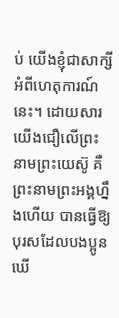ប់ យើងខ្ញុំជាសាក្សីអំពីហេតុការណ៍នេះ។ ដោយសារយើងជឿលើព្រះនាមព្រះយេស៊ូ គឺព្រះនាមព្រះអង្គហ្នឹងហើយ បានធ្វើឱ្យបុរសដែលបងប្អូនឃើ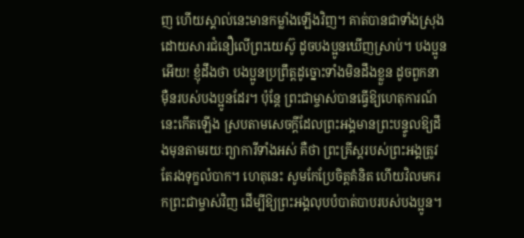ញ ហើយស្គាល់នេះមានកម្លាំងឡើងវិញ។ គាត់បានជាទាំងស្រុងដោយសារជំនឿលើព្រះយេស៊ូ ដូចបងប្អូនឃើញស្រាប់។ បងប្អូនអើយ! ខ្ញុំដឹងថា បងប្អូនប្រព្រឹត្តដូច្នោះទាំងមិនដឹងខ្លួន ដូចពួកនាម៉ឺនរបស់បងប្អូនដែរ។ ប៉ុន្តែ ព្រះជាម្ចាស់បានធ្វើឱ្យហេតុការណ៍នេះកើតឡើង ស្របតាមសេចក្តីដែលព្រះអង្គមានព្រះបន្ទូលឱ្យដឹងមុនតាមរយៈព្យាការីទាំងអស់ គឺថា ព្រះគ្រីស្តរបស់ព្រះអង្គត្រូវតែរងទុក្ខលំបាក។ ហេតុនេះ សូមកែប្រែចិត្តគំនិត ហើយវិលមករកព្រះជាម្ចាស់វិញ ដើម្បីឱ្យព្រះអង្គលុបបំបាត់បាបរបស់បងប្អូន។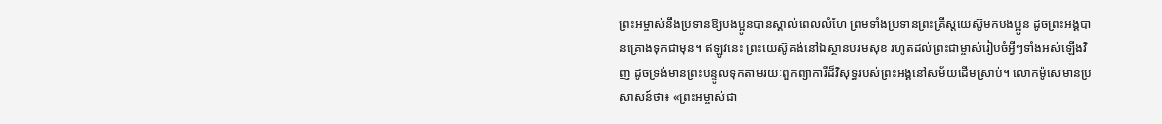ព្រះអម្ចាស់នឹងប្រទានឱ្យបងប្អូនបានស្គាល់ពេលលំហែ ព្រមទាំងប្រទានព្រះគ្រីស្តយេស៊ូមកបងប្អូន ដូចព្រះអង្គបានគ្រោងទុកជាមុន។ ឥឡូវនេះ ព្រះយេស៊ូគង់នៅឯស្ថានបរមសុខ រហូតដល់ព្រះជាម្ចាស់រៀបចំអ្វីៗទាំងអស់ឡើងវិញ ដូចទ្រង់មានព្រះបន្ទូលទុកតាមរយៈពួកព្យាការីដ៏វិសុទ្ធរបស់ព្រះអង្គនៅសម័យដើមស្រាប់។ លោកម៉ូសេមានប្រសាសន៍ថា៖ «ព្រះអម្ចាស់ជា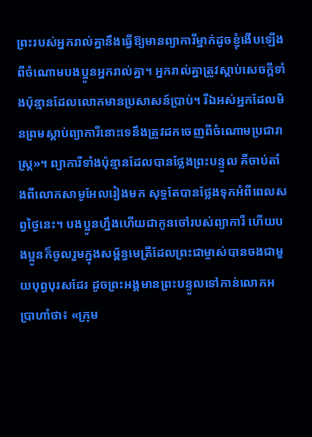ព្រះរបស់អ្នករាល់គ្នានឹងធ្វើឱ្យមានព្យាការីម្នាក់ដូចខ្ញុំងើបឡើងពីចំណោមបងប្អូនអ្នករាល់គ្នា។ អ្នករាល់គ្នាត្រូវស្តាប់សេចក្តីទាំងប៉ុន្មានដែលលោកមានប្រសាសន៍ប្រាប់។ រីឯអស់អ្នកដែលមិនព្រមស្តាប់ព្យាការីនោះទេនឹងត្រូវដកចេញពីចំណោមប្រជារាស្ត្រ»។ ព្យាការីទាំងប៉ុន្មានដែលបានថ្លែងព្រះបន្ទូល គឺចាប់តាំងពីលោកសាមូអែលរៀងមក សុទ្ធតែបានថ្លែងទុកអំពីពេលសព្វថ្ងៃនេះ។ បងប្អូនហ្នឹងហើយជាកូនចៅរបស់ព្យាការី ហើយបងប្អូនក៏ចូលរួមក្នុងសម្ព័ន្ធមេត្រីដែលព្រះជាម្ចាស់បានចងជាមួយបុព្វបុរសដែរ ដូចព្រះអង្គមានព្រះបន្ទូលទៅកាន់លោកអប្រាហាំថា៖ «ក្រុម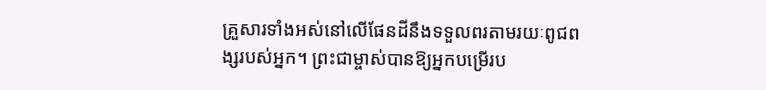គ្រួសារទាំងអស់នៅលើផែនដីនឹងទទួលពរតាមរយៈពូជពង្សរបស់អ្នក។ ព្រះជាម្ចាស់បានឱ្យអ្នកបម្រើរប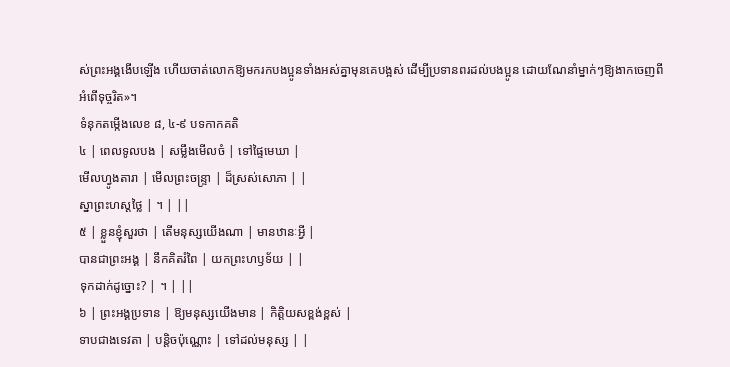ស់ព្រះអង្គងើបឡើង ហើយចាត់លោកឱ្យមករកបងប្អូនទាំងអស់គ្នាមុនគេបង្អស់ ដើម្បីប្រទានពរដល់បងប្អូន ដោយណែនាំម្នាក់ៗឱ្យងាកចេញពីអំពើទុច្ចរិត»។
ទំនុកតម្កើងលេខ ៨, ៤-៩ បទកាកគតិ
៤ | ពេលទូលបង | សម្លឹងមើលចំ | ទៅផ្ទៃមេឃា |
មើលហ្វូងតារា | មើលព្រះចន្រ្ទា | ដ៏ស្រស់សោភា | |
ស្នាព្រះហស្តថ្លៃ | ។ | ||
៥ | ខ្លួនខ្ញុំសួរថា | តើមនុស្សយើងណា | មានឋានៈអ្វី |
បានជាព្រះអង្គ | នឹកគិតរំពៃ | យកព្រះហឫទ័យ | |
ទុកដាក់ដូច្នោះ? | ។ | ||
៦ | ព្រះអង្គប្រទាន | ឱ្យមនុស្សយើងមាន | កិត្តិយសខ្ពង់ខ្ពស់ |
ទាបជាងទេវតា | បន្តិចប៉ុណ្ណោះ | ទៅដល់មនុស្ស | |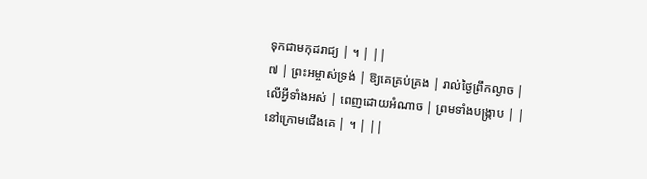ទុកជាមកុដរាជ្យ | ។ | ||
៧ | ព្រះអម្ចាស់ទ្រង់ | ឱ្យគេគ្រប់គ្រង | រាល់ថ្ងៃព្រឹកល្ងាច |
លើអ្វីទាំងអស់ | ពេញដោយអំណាច | ព្រមទាំងបង្រ្កាប | |
នៅក្រោមជើងគេ | ។ | ||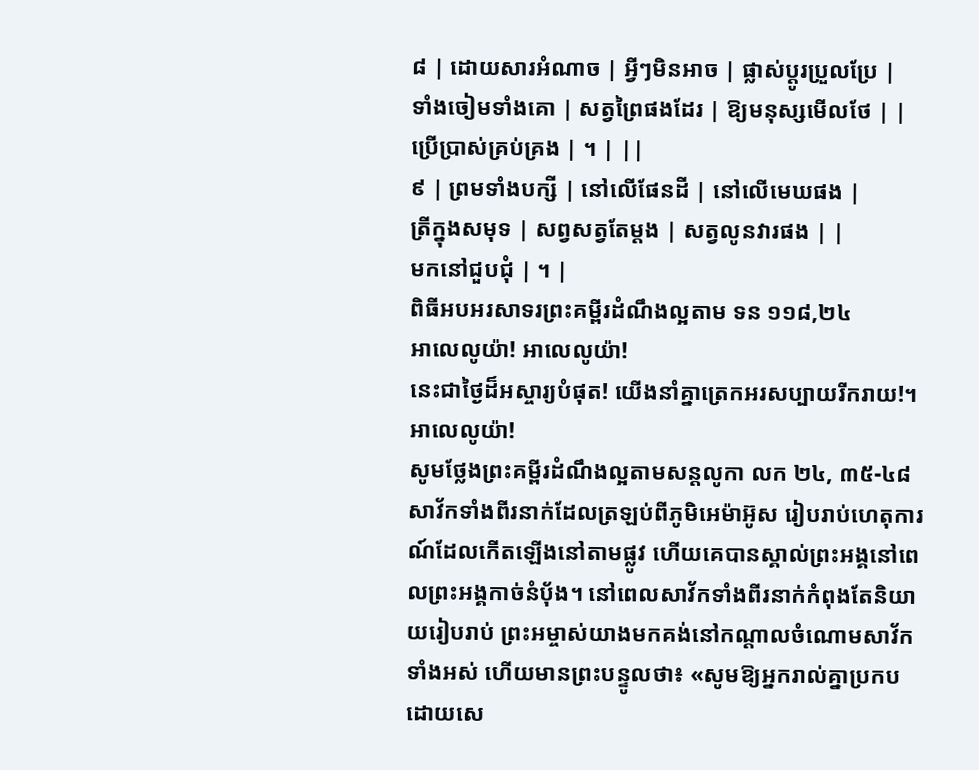៨ | ដោយសារអំណាច | អ្វីៗមិនអាច | ផ្លាស់ប្តូរប្រួលប្រែ |
ទាំងចៀមទាំងគោ | សត្វព្រៃផងដែរ | ឱ្យមនុស្សមើលថែ | |
ប្រើប្រាស់គ្រប់គ្រង | ។ | ||
៩ | ព្រមទាំងបក្សី | នៅលើផែនដី | នៅលើមេឃផង |
ត្រីក្នុងសមុទ | សព្វសត្វតែម្តង | សត្វលូនវារផង | |
មកនៅជួបជុំ | ។ |
ពិធីអបអរសាទរព្រះគម្ពីរដំណឹងល្អតាម ទន ១១៨,២៤
អាលេលូយ៉ា! អាលេលូយ៉ា!
នេះជាថ្ងៃដ៏អស្ចារ្យបំផុត! យើងនាំគ្នាត្រេកអរសប្បាយរីករាយ!។ អាលេលូយ៉ា!
សូមថ្លែងព្រះគម្ពីរដំណឹងល្អតាមសន្តលូកា លក ២៤, ៣៥-៤៨
សាវ័កទាំងពីរនាក់ដែលត្រឡប់ពីភូមិអេម៉ាអ៊ូស រៀបរាប់ហេតុការណ៍ដែលកើតឡើងនៅតាមផ្លូវ ហើយគេបានស្គាល់ព្រះអង្គនៅពេលព្រះអង្គកាច់នំប៉័ង។ នៅពេលសាវ័កទាំងពីរនាក់កំពុងតែនិយាយរៀបរាប់ ព្រះអម្ចាស់យាងមកគង់នៅកណ្តាលចំណោមសាវ័កទាំងអស់ ហើយមានព្រះបន្ទូលថា៖ «សូមឱ្យអ្នករាល់គ្នាប្រកបដោយសេ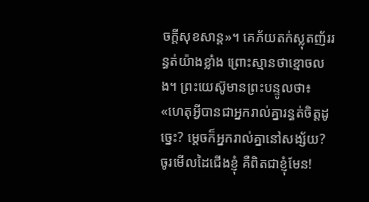ចក្តីសុខសាន្ត»។ គេភ័យតក់ស្លុតញ័ររន្ធត់យ៉ាងខ្លាំង ព្រោះស្មានថាខ្មោចលង។ ព្រះយេស៊ូមានព្រះបន្ទូលថា៖ «ហេតុអ្វីបានជាអ្នករាល់គ្នារន្ធត់ចិត្តដូច្នេះ? ម្តេចក៏អ្នករាល់គ្នានៅសង្ស័យ? ចូរមើលដៃជើងខ្ញុំ គឺពិតជាខ្ញុំមែន!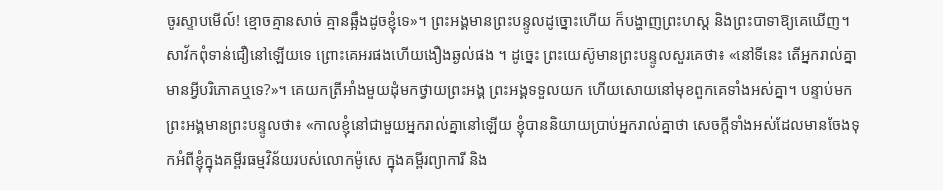ចូរស្ទាបមើល៍! ខ្មោចគ្មានសាច់ គ្មានឆ្អឹងដូចខ្ញុំទេ»។ ព្រះអង្គមានព្រះបន្ទូលដូច្នោះហើយ ក៏បង្ហាញព្រះហស្ត និងព្រះបាទាឱ្យគេឃើញ។ សាវ័កពុំទាន់ជឿនៅឡើយទេ ព្រោះគេអរផងហើយងឿងឆ្ងល់ផង ។ ដូច្នេះ ព្រះយេស៊ូមានព្រះបន្ទូលសួរគេថា៖ «នៅទីនេះ តើអ្នករាល់គ្នាមានអ្វីបរិភោគឬទេ?»។ គេយកត្រីអាំងមួយដុំមកថ្វាយព្រះអង្គ ព្រះអង្គទទួលយក ហើយសោយនៅមុខពួកគេទាំងអស់គ្នា។ បន្ទាប់មក ព្រះអង្គមានព្រះបន្ទូលថា៖ «កាលខ្ញុំនៅជាមួយអ្នករាល់គ្នានៅឡើយ ខ្ញុំបាននិយាយប្រាប់អ្នករាល់គ្នាថា សេចក្តីទាំងអស់ដែលមានចែងទុកអំពីខ្ញុំក្នុងគម្ពីរធម្មវិន័យរបស់លោកម៉ូសេ ក្នុងគម្ពីរព្យាការី និង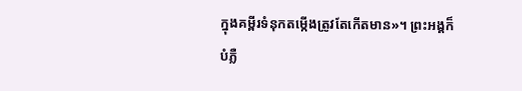ក្នុងគម្ពីរទំនុកតម្កើងត្រូវតែកើតមាន»។ ព្រះអង្គក៏បំភ្លឺ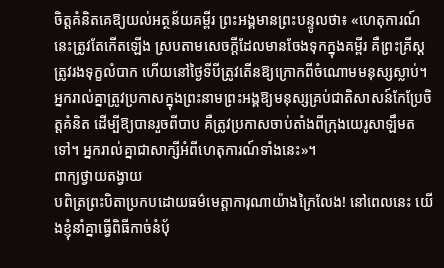ចិត្តគំនិតគេឱ្យយល់អត្ថន័យគម្ពីរ ព្រះអង្គមានព្រះបន្ទូលថា៖ «ហេតុការណ៍នេះត្រូវតែកើតឡើង ស្របតាមសេចក្តីដែលមានចែងទុកក្នុងគម្ពីរ គឺព្រះគ្រីស្តត្រូវរងទុក្ខលំបាក ហើយនៅថ្ងៃទីបីត្រូវតើនឱ្យក្រោកពីចំណោមមនុស្សស្លាប់។ អ្នករាល់គ្នាត្រូវប្រកាសក្នុងព្រះនាមព្រះអង្គឱ្យមនុស្សគ្រប់ជាតិសាសន៍កែប្រែចិត្តគំនិត ដើម្បីឱ្យបានរួចពីបាប គឺត្រូវប្រកាសចាប់តាំងពីក្រុងយេរូសាឡឹមតទៅ។ អ្នករាល់គ្នាជាសាក្សីអំពីហេតុការណ៍ទាំងនេះ»។
ពាក្យថ្វាយតង្វាយ
បពិត្រព្រះបិតាប្រកបដោយធម៌មេត្តាការុណាយ៉ាងក្រៃលែង! នៅពេលនេះ យើងខ្ញុំនាំគ្នាធ្វើពិធីកាច់នំប៉័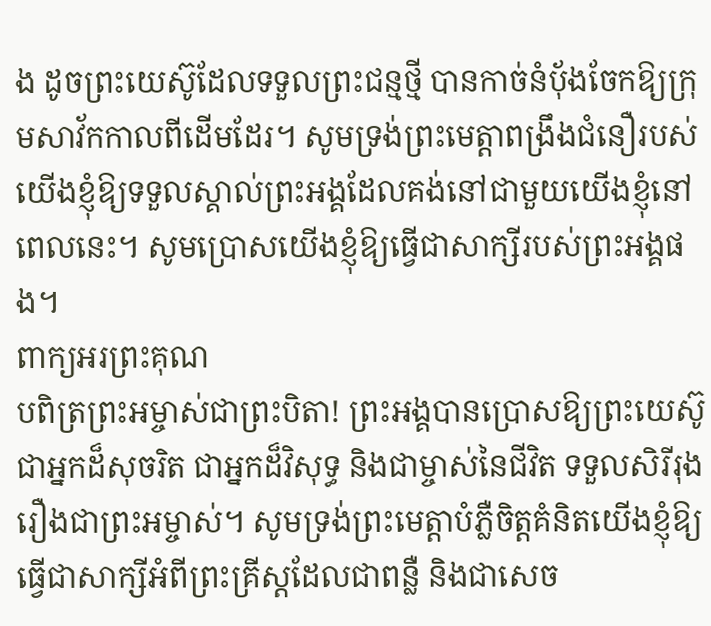ង ដូចព្រះយេស៊ូដែលទទួលព្រះជន្មថ្មី បានកាច់នំប៉័ងចែកឱ្យក្រុមសាវ័កកាលពីដើមដែរ។ សូមទ្រង់ព្រះមេត្តាពង្រឹងជំនឿរបស់យើងខ្ញុំឱ្យទទួលស្គាល់ព្រះអង្គដែលគង់នៅជាមួយយើងខ្ញុំនៅពេលនេះ។ សូមប្រោសយើងខ្ញុំឱ្យធ្វើជាសាក្សីរបស់ព្រះអង្គផង។
ពាក្យអរព្រះគុណ
បពិត្រព្រះអម្ចាស់ជាព្រះបិតា! ព្រះអង្គបានប្រោសឱ្យព្រះយេស៊ូជាអ្នកដ៏សុចរិត ជាអ្នកដ៏វិសុទ្ធ និងជាម្ចាស់នៃជីវិត ទទួលសិរីរុងរឿងជាព្រះអម្ចាស់។ សូមទ្រង់ព្រះមេត្តាបំភ្លឺចិត្តគំនិតយើងខ្ញុំឱ្យធ្វើជាសាក្សីអំពីព្រះគ្រីស្តដែលជាពន្លឺ និងជាសេច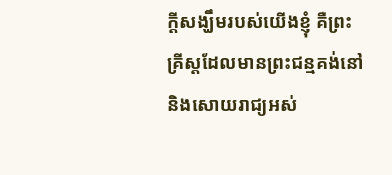ក្តីសង្ឃឹមរបស់យើងខ្ញុំ គឺព្រះគ្រីស្តដែលមានព្រះជន្មគង់នៅ និងសោយរាជ្យអស់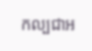កល្បជាអ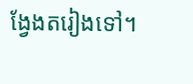ង្វែងតរៀងទៅ។